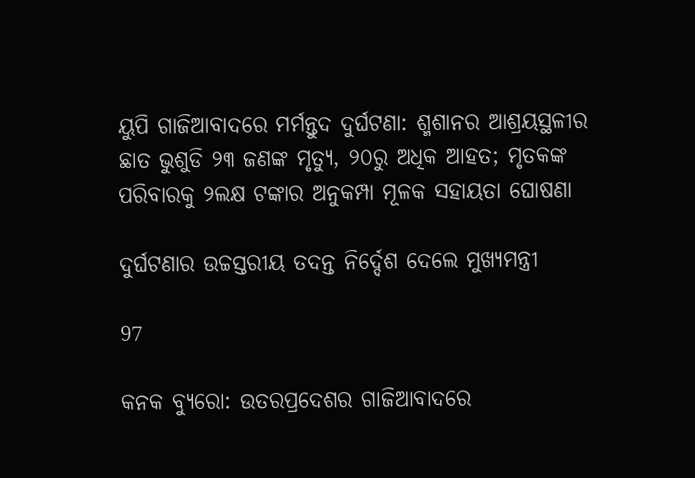ୟୁପି ଗାଜିଆବାଦରେ ମର୍ମନ୍ତୁଦ ଦୁର୍ଘଟଣା: ଶ୍ମଶାନର ଆଶ୍ରୟସ୍ଥଳୀର ଛାତ ଭୁଶୁଡି ୨୩ ଜଣଙ୍କ ମୃତ୍ୟୁ, ୨୦ରୁ ଅଧିକ ଆହତ; ମୃତକଙ୍କ ପରିବାରକୁ ୨ଲକ୍ଷ ଟଙ୍କାର ଅନୁକମ୍ପା ମୂଳକ ସହାୟତା ଘୋଷଣା

ଦୁର୍ଘଟଣାର ଉଚ୍ଚସ୍ତରୀୟ ତଦନ୍ତ ନିର୍ଦ୍ଦେଶ ଦେଲେ ମୁଖ୍ୟମନ୍ତ୍ରୀ

97

କନକ ବ୍ୟୁରୋ: ଉତରପ୍ରଦେଶର ଗାଜିଆବାଦରେ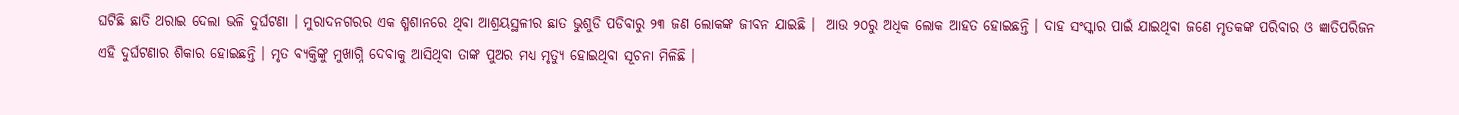ଘଟିଛି ଛାତି ଥରାଇ ଦେଲା ଭଳି ଦୁର୍ଘଟଣା । ମୁରାଦନଗରର ଏକ ଶ୍ମଶାନରେ ଥିବା ଆଶ୍ରୟସ୍ଥଳୀର ଛାତ ଭୁଶୁଡି ପଡିବାରୁ ୨୩ ଜଣ ଲୋକଙ୍କ ଜୀବନ ଯାଇଛି ।  ଆଉ ୨୦ରୁ ଅଧିକ ଲୋକ ଆହତ ହୋଇଛନ୍ତି । ଦାହ ସଂସ୍କାର ପାଇଁ ଯାଇଥିବା ଜଣେ ମୃତକଙ୍କ ପରିବାର ଓ ଜ୍ଞାତିପରିଜନ ଏହି ଦୁର୍ଘଟଣାର ଶିକାର ହୋଇଛନ୍ତି । ମୃତ ବ୍ୟକ୍ତିଙ୍କୁ ମୁଖାଗ୍ନି ଦେବାକୁ ଆସିଥିବା ତାଙ୍କ ପୁଅର ମଧ୍ୟ ମୃତ୍ୟୁ ହୋଇଥିବା ସୂଚନା ମିଳିଛି ।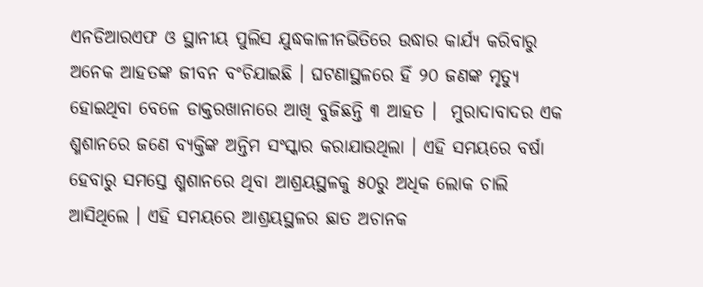ଏନଡିଆରଏଫ ଓ ସ୍ଥାନୀୟ ପୁଲିସ ଯୁଦ୍ଧକାଳୀନଭିତିରେ ଉଦ୍ଧାର କାର୍ଯ୍ୟ କରିବାରୁ ଅନେକ ଆହତଙ୍କ ଜୀବନ ବଂଚିଯାଇଛି । ଘଟଣାସ୍ଥଳରେ ହିଁ ୨୦ ଜଣଙ୍କ ମୃତ୍ୟୁ ହୋଇଥିବା ବେଳେ ଡାକ୍ତରଖାନାରେ ଆଖି ବୁଜିଛନ୍ତି ୩ ଆହତ ।  ମୁରାଦାବାଦର ଏକ ଶ୍ମଶାନରେ ଜଣେ ବ୍ୟକ୍ତିଙ୍କ ଅନ୍ତିମ ସଂସ୍କାର କରାଯାଉଥିଲା । ଏହି ସମୟରେ ବର୍ଷା ହେବାରୁ ସମସ୍ତେ ଶ୍ମଶାନରେ ଥିବା ଆଶ୍ରୟସ୍ଥଳକୁ ୫୦ରୁ ଅଧିକ ଲୋକ ଚାଲି ଆସିଥିଲେ । ଏହି ସମୟରେ ଆଶ୍ରୟସ୍ଥଳର ଛାତ ଅଚାନକ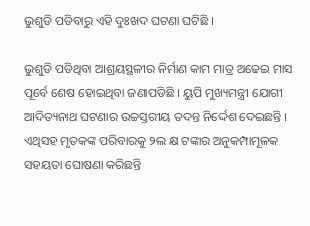ଭୁଶୁଡି ପଡିବାରୁ ଏହି ଦୁଃଖଦ ଘଟଣା ଘଟିଛି ।

ଭୁଶୁଡି ପଡିଥିବା ଆଶ୍ରୟସ୍ଥଳୀର ନିର୍ମାଣ କାମ ମାତ୍ର ଅଢେଇ ମାସ ପୂର୍ବେ ଶେଷ ହୋଇଥିବା ଜଣାପଡିଛି । ୟୁପି ମୁଖ୍ୟମନ୍ତ୍ରୀ ଯୋଗୀ ଆଦିତ୍ୟନାଥ ଘଟଣାର ଉଚ୍ଚସ୍ତରୀୟ ତଦନ୍ତ ନିର୍ଦ୍ଦେଶ ଦେଇଛନ୍ତି । ଏଥିସହ ମୃତକଙ୍କ ପରିବାରକୁ ୨ଲ କ୍ଷ ଟଙ୍କାର ଅନୁକମ୍ପାମୂଳକ ସହୟତା ଘୋଷଣା କରିଛନ୍ତି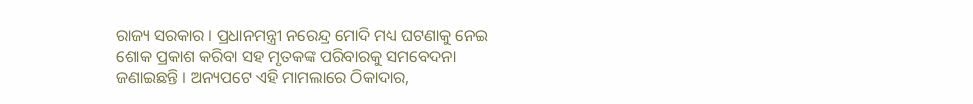ରାଜ୍ୟ ସରକାର । ପ୍ରଧାନମନ୍ତ୍ରୀ ନରେନ୍ଦ୍ର ମୋଦି ମଧ୍ୟ ଘଟଣାକୁ ନେଇ ଶୋକ ପ୍ରକାଶ କରିବା ସହ ମୃତକଙ୍କ ପରିବାରକୁ ସମବେଦନା ଜଣାଇଛନ୍ତି । ଅନ୍ୟପଟେ ଏହି ମାମଲାରେ ଠିକାଦାର,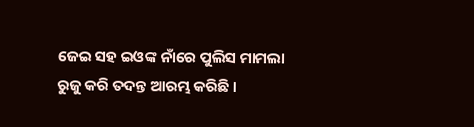ଜେଇ ସହ ଇଓଙ୍କ ନାଁରେ ପୁଲିସ ମାମଲା ରୁଜୁ କରି ତଦନ୍ତ ଆରମ୍ଭ କରିଛି ।